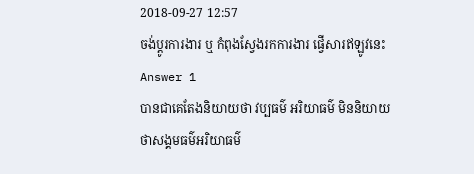2018-09-27 12:57
ចង់ប្តូរការងារ ឬ កំពុងស្វែងរកការងារ ផ្វើសារឥឡូវនេះ
Answer 1
បានជាគេតែងនិយាយថា វប្បធម៌ អរិយាធម៌ មិននិយាយថាសង្គមធម៌អរិយាធម៌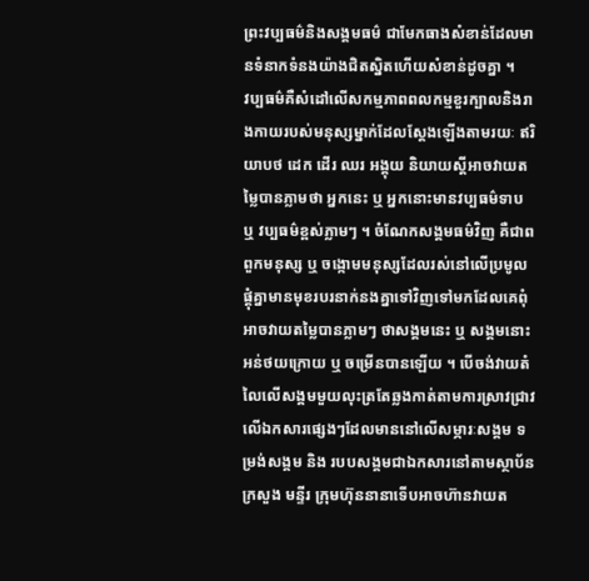ព្រះវប្បធម៌និងសង្គមធម៌ ជាមែកធាងសំខាន់ដែលមានទំនាកទំនងយ៉ាងជិតស្និតហើយសំខាន់ដូចគ្នា ។
វប្បធម៌គឺសំដៅលើសកម្មភាពពលកម្មខួរក្បាលនិងរាងកាយរបស់មនុស្សម្នាក់ដែលស្ដែងឡើងតាមរយៈ ឥរិយាបថ ដេក ដើរ ឈរ អង្គុយ និយាយស្ដីអាចវាយតម្លៃបានភ្លាមថា អ្នកនេះ ឬ អ្នកនោះមានវប្បធម៌ទាប ឬ វប្បធម៌ខ្ពស់ភ្លាមៗ ។ ចំណែកសង្គមធម៌វិញ គឺជាពពួកមនុស្ស ឬ ចង្កោមមនុស្សដែលរស់នៅលើប្រមូលផ្ដុំគ្នាមានមុខរបរនាក់នងគ្នាទៅវិញទៅមកដែលគេពុំអាចវាយតម្លៃបានភ្លាមៗ ថាសង្គមនេះ ឬ សង្គមនោះអន់ថយក្រោយ ឬ ចម្រើនបានឡើយ ។ បើចង់វាយតំលៃលើសង្គមមួយលុះត្រតែឆ្លងកាត់តាមការស្រាវជ្រាវលើឯកសារផ្សេងៗដែលមាននៅលើសម្ភារៈសង្គម ទម្រង់សង្គម និង របបសង្គមជាឯកសារនៅតាមស្ថាប័នក្រសួង មន្ទីរ ក្រុមហ៊ុននានាទើបអាចហ៊ានវាយត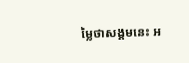ម្លៃថាសង្គមនេះ អ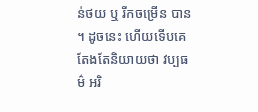ន់ថយ ឬ រីកចម្រើន បាន ។ ដូចនេះ ហើយទើបគេតែងតែនិយាយថា វប្បធម៌ អរិ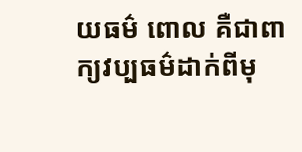យធម៌ ពោល គឺជាពាក្យវប្បធម៌ដាក់ពីមុ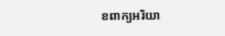ខពាក្យអរិយា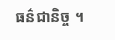ធន៌ជានិច្ច ។